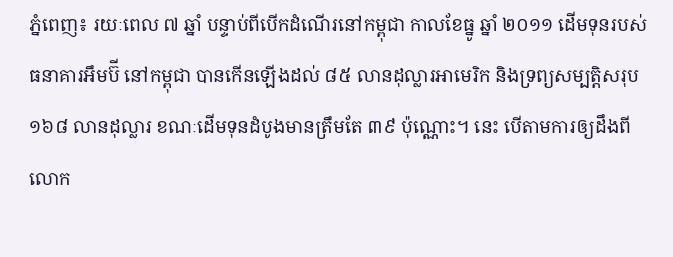ភ្នំពេញ៖ រយៈពេល ៧ ឆ្នាំ បន្ទាប់ពីបើកដំណើរនៅកម្ពុជា កាលខែធ្នូ ឆ្នាំ ២០១១ ដើមទុនរបស់ ធនាគារអឹមប៊ី នៅកម្ពុជា បានកើនឡើងដល់ ៨៥ លានដុល្លារអាមេរិក និងទ្រព្យសម្បត្តិសរុប ១៦៨ លានដុល្លារ ខណៈដើមទុនដំបូងមានត្រឹមតែ ៣៩ ប៉ុណ្ណោះ។ នេះ បើតាមការឲ្យដឹងពី លោក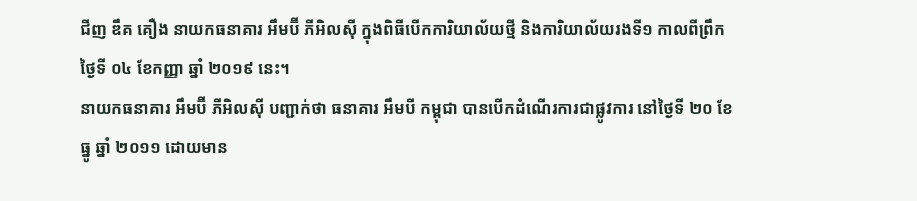ជីញ ឌឹគ គឿង នាយកធនាគារ អឹមប៊ី ភីអិលស៊ី ក្នុងពិធីបើកការិយាល័យថ្មី និងការិយាល័យរងទី១ កាលពីព្រឹកថ្ងៃទី ០៤ ខែកញ្ញា ឆ្នាំ ២០១៩ នេះ។
នាយកធនាគារ អឹមប៊ី ភីអិលស៊ី បញ្ជាក់ថា ធនាគារ អឹមបី កម្ពុជា បានបើកដំណើរការជាផ្លូវការ នៅថ្ងៃទី ២០ ខែធ្នូ ឆ្នាំ ២០១១ ដោយមាន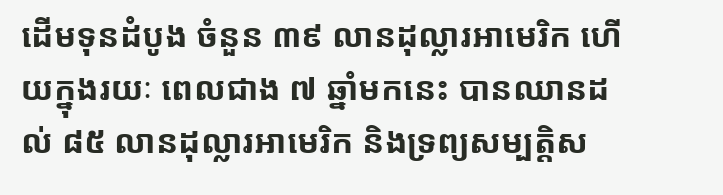ដើមទុនដំបូង ចំនួន ៣៩ លានដុល្លារអាមេរិក ហើយក្នុងរយៈ ពេលជាង ៧ ឆ្នាំមកនេះ បានឈានដល់ ៨៥ លានដុល្លារអាមេរិក និងទ្រព្យសម្បត្តិស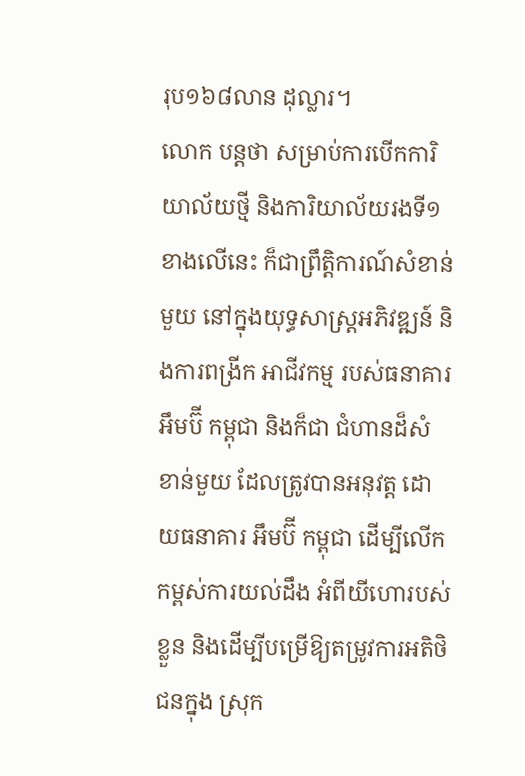រុប១៦៨លាន ដុល្លារ។
លោក បន្តថា សម្រាប់ការបើកការិយាល័យថ្មី និងការិយាល័យរងទី១ ខាងលើនេះ ក៏ជាព្រឹត្តិការណ៍សំខាន់មួយ នៅក្នុងយុទ្ធសាស្ត្រអភិវឌ្ឍន៍ និងការពង្រីក អាជីវកម្ម របស់ធនាគារអឹមប៊ី កម្ពុជា និងក៏ជា ជំហានដ៏សំខាន់មួយ ដែលត្រូវបានអនុវត្ត ដោយធនាគារ អឹមប៊ី កម្ពុជា ដើម្បីលើកកម្ពស់ការយល់ដឹង អំពីយីហោរបស់ខ្លួន និងដើម្បីបម្រើឱ្យតម្រូវការអតិថិជនក្នុង ស្រុក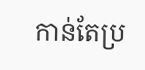កាន់តែប្រ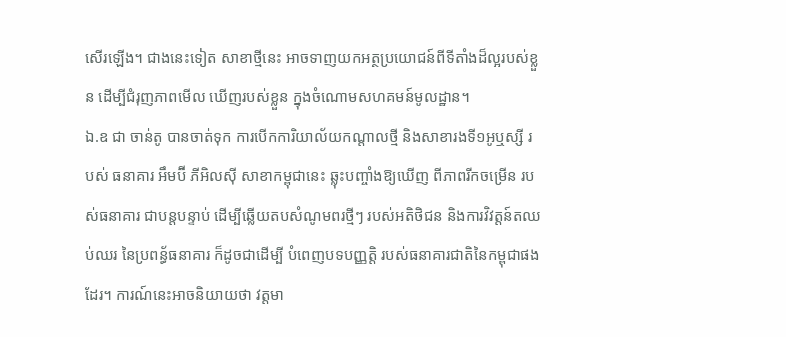សើរឡើង។ ជាងនេះទៀត សាខាថ្មីនេះ អាចទាញយកអត្ថប្រយោជន៍ពីទីតាំងដ៏ល្អរបស់ខ្លួន ដើម្បីជំរុញភាពមើល ឃើញរបស់ខ្លួន ក្នុងចំណោមសហគមន៍មូលដ្ឋាន។
ឯ.ឧ ជា ចាន់តូ បានចាត់ទុក ការបើកការិយាល័យកណ្តាលថ្មី និងសាខារងទី១អូឬស្សី របស់ ធនាគារ អឹមប៊ី ភីអិលស៊ី សាខាកម្ពុជានេះ ឆ្លុះបញ្ចាំងឱ្យឃើញ ពីភាពរីកចម្រើន របស់ធនាគារ ជាបន្តបន្ទាប់ ដើម្បីឆ្លើយតបសំណូមពរថ្មីៗ របស់អតិថិជន និងការវិវត្តន៍តឈប់ឈរ នៃប្រពន្ធ័ធនាគារ ក៏ដូចជាដើម្បី បំពេញបទបញ្ញត្តិ របស់ធនាគារជាតិនៃកម្ពុជាផងដែរ។ ការណ៍នេះអាចនិយាយថា វត្តមា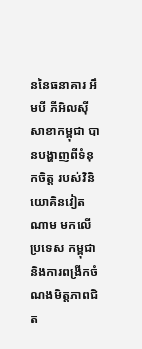ននៃធនាគារ អឹមបី ភីអិលស៊ី សាខាកម្ពុជា បានបង្ហាញពីទំនុកចិត្ត របស់វិនិយោគិនវៀតណាម មកលើប្រទេស កម្ពុជា និងការពង្រីកចំណងមិត្តភាពជិត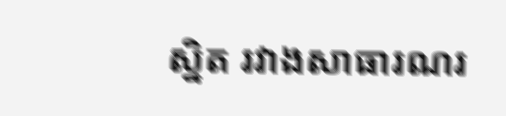ស្និត រវាងសាធារណរ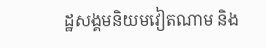ដ្ឋសង្គមនិយមវៀតណាម និង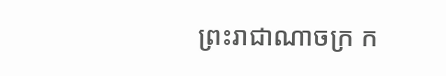ព្រះរាជាណាចក្រ ក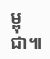ម្ពុជា៕